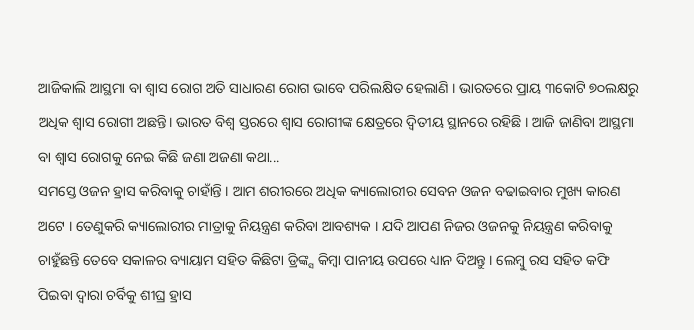ଆଜିକାଲି ଆସ୍ଥମା ବା ଶ୍ଵାସ ରୋଗ ଅତି ସାଧାରଣ ରୋଗ ଭାବେ ପରିଲକ୍ଷିତ ହେଲାଣି । ଭାରତରେ ପ୍ରାୟ ୩କୋଟି ୭୦ଲକ୍ଷରୁ ଅଧିକ ଶ୍ଵାସ ରୋଗୀ ଅଛନ୍ତି। ଭାରତ ବିଶ୍ୱ ସ୍ତରରେ ଶ୍ଵାସ ରୋଗୀଙ୍କ କ୍ଷେତ୍ରରେ ଦ୍ଵିତୀୟ ସ୍ଥାନରେ ରହିଛି । ଆଜି ଜାଣିବା ଆସ୍ଥମା ବା ଶ୍ୱାସ ରୋଗକୁ ନେଇ କିଛି ଜଣା ଅଜଣା କଥା...
ସମସ୍ତେ ଓଜନ ହ୍ରାସ କରିବାକୁ ଚାହାଁନ୍ତି । ଆମ ଶରୀରରେ ଅଧିକ କ୍ୟାଲୋରୀର ସେବନ ଓଜନ ବଢାଇବାର ମୁଖ୍ୟ କାରଣ ଅଟେ । ତେଣୁକରି କ୍ୟାଲୋରୀର ମାତ୍ରାକୁ ନିୟନ୍ତ୍ରଣ କରିବା ଆବଶ୍ୟକ । ଯଦି ଆପଣ ନିଜର ଓଜନକୁ ନିୟନ୍ତ୍ରଣ କରିବାକୁ ଚାହୁଁଛନ୍ତି ତେବେ ସକାଳର ବ୍ୟାୟାମ ସହିତ କିଛିଟା ଡ୍ରିଙ୍କ୍ସ କିମ୍ବା ପାନୀୟ ଉପରେ ଧ୍ୟାନ ଦିଅନ୍ତୁ । ଲେମ୍ବୁ ରସ ସହିତ କଫି ପିଇବା ଦ୍ୱାରା ଚର୍ବିକୁ ଶୀଘ୍ର ହ୍ରାସ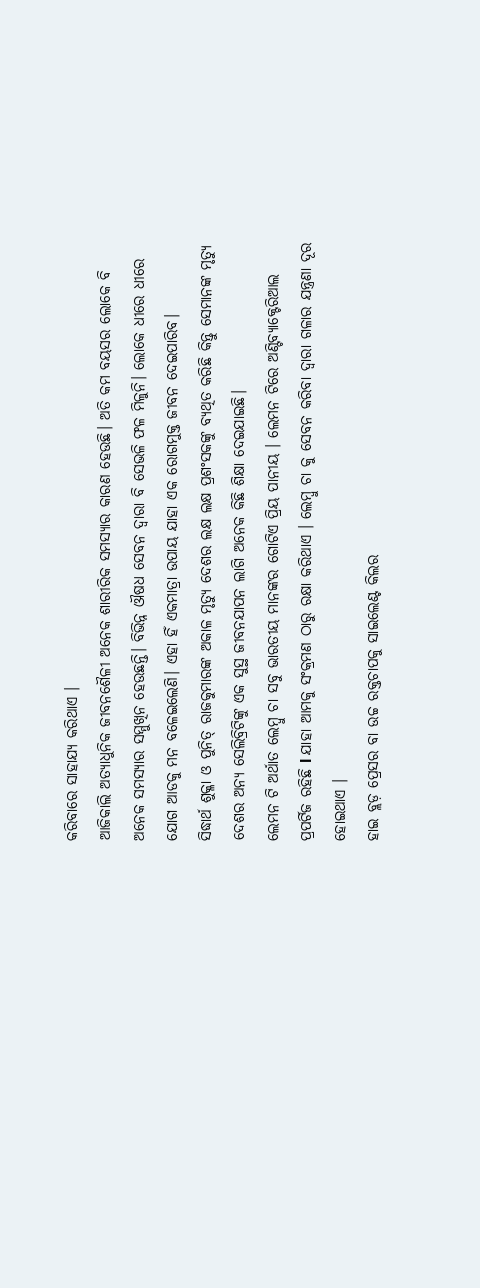କରିବାରେ ସାହାଯ୍ୟ କରିଥାଏ ।
ଆଜିକାଲି ଅତ୍ୟାଧୁନିକ ଜୀବନଶୈଳୀ ଅନେକ ଶାରୀରିକ ସମସ୍ୟାର କାରଣ ହେଉଛି। ଅତି କମ ବୟସର ଲୋକେ ବି ଅନେକ ସମସ୍ୟାର ସମ୍ମୁଖିନ ହେଉଛନ୍ତି। ବିଭିନ୍ନ ଔଷଧ ସେବନ ଦ୍ୱାରା ବି ସେଭଳି ଫଳ ମିଳୁନି। ଲୋକେ ଧୀରେ ଧୀରେ ଯୋଗ ଆଡକୁ ମନ ବଳେଇଲେଣି। ଏହା ହିଁ ଏକମାତ୍ରା ଉପାୟ ଯାହା ଏକ ରୋଗମୁକ୍ତ ଜୀବନ ଦେଇପାରିବ।
ସିଦ୍ଧାର୍ଥ ଶୁକ୍ଳା ଓ ପୁନିତ୍ ରାଜକୁମାରଙ୍କ ଅକାଳ ମୃତ୍ୟୁ ଦେଶର ଲକ୍ଷ ଲକ୍ଷ ପ୍ରଶଂସକଙ୍କୁ ବ୍ୟଥିତ କରିଛି କିନ୍ତୁ ସେମାନଙ୍କ ମୃତ୍ୟୁ ଦେଶର ଅନ୍ୟ ସେଲିବ୍ରିଟିଙ୍କୁ ଏକ ସୁସ୍ଥ ଜୀବନଯାପନ ଲାଗି ଅନେକ କିଛି ଶିକ୍ଷା ଦେଇଯାଇଛି।
ଲେମନ ଟି ଅର୍ଥାତ ଲେମ୍ବୁ ଚା ସବୁ ଭାରତୀୟ ମାନଙ୍କର ଗୋଟିଏ ପ୍ରିୟ ପାନୀୟ । ଲେମନ ଟିରେ ଅଣ୍ଟିବ୍ୟାକ୍ଟେରିଆଲ ପ୍ରପର୍ଟିଜ ରହିଛି l ଯାହା ଆମକୁ ସଂକ୍ରମଣ ଠାରୁ ରକ୍ଷା କରିଥାଏ । ଲେମ୍ବୁ ଚା କୁ ସେବନ କରିବା ଦ୍ୱାରା ଗଳାର ଯନ୍ତ୍ରଣା ଦୂର ହୋଇଥାଏ ।
ହାଇ ବ୍ଲଡ଼ ପ୍ରେସର ବା ଉଚ୍ଚ ରକ୍ତଚାପକୁ ସାଇଲେଣ୍ଟ କିଲର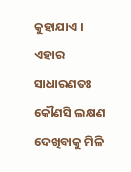କୁହାଯାଏ । ଏହାର ସାଧାରଣତଃ କୌଣସି ଲକ୍ଷଣ ଦେଖିବାକୁ ମିଳି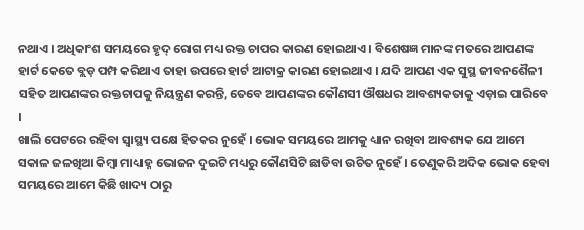ନଥାଏ । ଅଧିକାଂଶ ସମୟରେ ହୃଦ୍ ରୋଗ ମଧ୍ୟ ରକ୍ତ ଚାପର କାରଣ ହୋଇଥାଏ । ବିଶେଷଜ୍ଞ ମାନଙ୍କ ମତରେ ଆପଣଙ୍କ ହାର୍ଟ କେତେ ବ୍ଲଡ଼ ପମ୍ପ କରିଥାଏ ତାହା ଉପରେ ହାର୍ଟ ଆଟାକ୍ର କାରଣ ହୋଇଥାଏ । ଯଦି ଆପଣ ଏକ ସୁସ୍ଥ ଜୀବନଶୈଳୀ ସହିତ ଆପଣଙ୍କର ରକ୍ତଚାପକୁ ନିୟନ୍ତ୍ରଣ କରନ୍ତି, ତେବେ ଆପଣଙ୍କର କୌଣସୀ ଔଷଧର ଆବଶ୍ୟକତାକୁ ଏଡ଼ାଇ ପାରିବେ ।
ଖାଲି ପେଟରେ ରହିବା ସ୍ୱାସ୍ଥ୍ୟ ପକ୍ଷେ ହିତକର ନୁହେଁ । ଭୋକ ସମୟରେ ଆମକୁ ଧ୍ୟାନ ରଖିବା ଆବଶ୍ୟକ ଯେ ଆମେ ସକାଳ ଜଳଖିଆ କିମ୍ବା ମାଧ୍ୟାହ୍ନ ଭୋଜନ ଦୁଇଟି ମଧ୍ୟରୁ କୌଣସିଟି ଛାଡିବା ଉଚିତ ନୁହେଁ । ତେଣୁକରି ଅଦିକ ଭୋକ ହେବା ସମୟରେ ଆମେ କିଛି ଖାଦ୍ୟ ଠାରୁ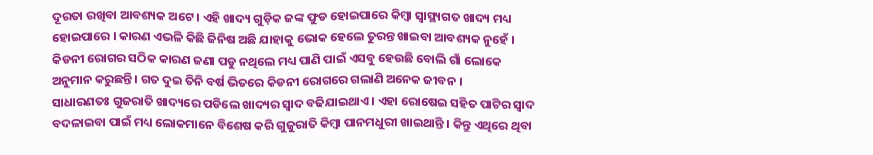ଦୂରତା ରଖିବା ଆବଶ୍ୟକ ଅଟେ । ଏହି ଖାଦ୍ୟ ଗୁଡ଼ିକ ଜଙ୍କ ଫୁଡ ହୋଇପାରେ କିମ୍ବା ସ୍ୱାସ୍ଥ୍ୟଗତ ଖାଦ୍ୟ ମଧ୍ୟ ହୋଇପାରେ । କାରଣ ଏଭଳି କିଛି ଜିନିଷ ଅଛି ଯାହାକୁ ଭୋକ ହେଲେ ତୁରନ୍ତ ଖାଇବା ଆବଶ୍ୟକ ନୁହେଁ ।
କିଡନୀ ରୋଗର ସଠିକ କାରଣ ଜଣା ପଡୁ ନଥିଲେ ମଧ୍ୟ ପାଣି ପାଇଁ ଏସବୁ ହେଉଛି ବୋଲି ଗାଁ ଲୋକେ ଅନୁମାନ କରୁଛନ୍ତି । ଗତ ଦୁଇ ତିନି ବର୍ଷ ଭିତରେ କିଡନୀ ରୋଗରେ ଗଲାଣି ଅନେକ ଜୀବନ ।
ସାଧାରଣତଃ ଗୁଜରାତି ଖାଦ୍ୟରେ ପଡିଲେ ଖାଦ୍ୟର ସ୍ୱାଦ ବଢିଯାଇଥାଏ । ଏହା ରୋଷେଇ ସହିତ ପାଟିର ସ୍ୱାଦ ବଦଳାଇବା ପାଇଁ ମଧ୍ୟ ଲୋକମାନେ ବିଶେଷ କରି ଗୁଜୁରାତି କିମ୍ୱା ପାନମଧୁରୀ ଖାଇଥାନ୍ତି । କିନ୍ତୁ ଏଥିରେ ଥିବା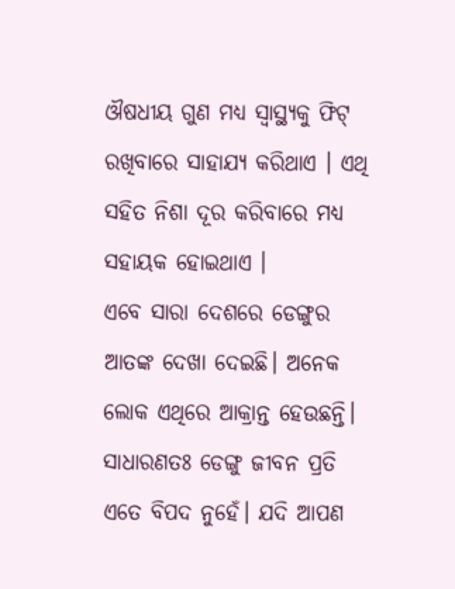ଔଷଧୀୟ ଗୁଣ ମଧ୍ୟ ସ୍ୱାସ୍ଥ୍ୟକୁ ଫିଟ୍ ରଖିବାରେ ସାହାଯ୍ୟ କରିଥାଏ । ଏଥି ସହିତ ନିଶା ଦୂର କରିବାରେ ମଧ୍ୟ ସହାୟକ ହୋଇଥାଏ ।
ଏବେ ସାରା ଦେଶରେ ଡେଙ୍ଗୁର ଆତଙ୍କ ଦେଖା ଦେଇଛି। ଅନେକ ଲୋକ ଏଥିରେ ଆକ୍ରାନ୍ତ ହେଉଛନ୍ତି। ସାଧାରଣତଃ ଡେଙ୍ଗୁ ଜୀବନ ପ୍ରତି ଏତେ ବିପଦ ନୁହେଁ। ଯଦି ଆପଣ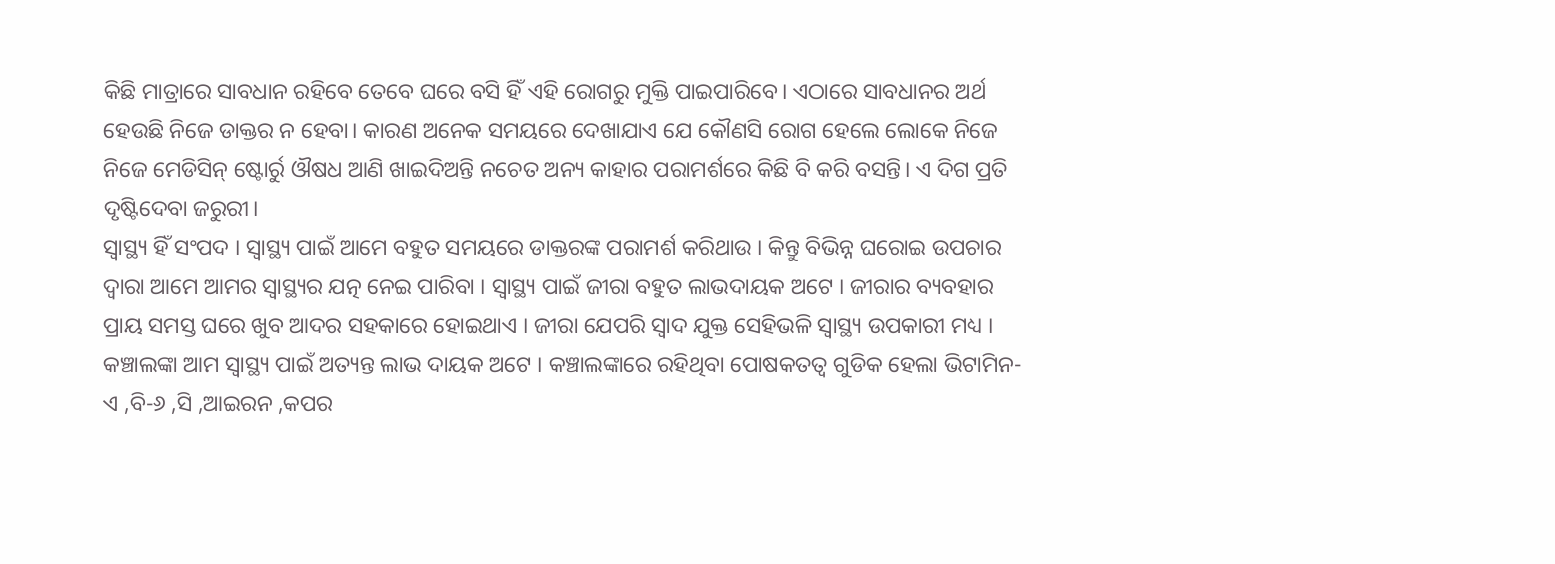କିଛି ମାତ୍ରାରେ ସାବଧାନ ରହିବେ ତେବେ ଘରେ ବସି ହିଁ ଏହି ରୋଗରୁ ମୁକ୍ତି ପାଇପାରିବେ। ଏଠାରେ ସାବଧାନର ଅର୍ଥ ହେଉଛି ନିଜେ ଡାକ୍ତର ନ ହେବା। କାରଣ ଅନେକ ସମୟରେ ଦେଖାଯାଏ ଯେ କୌଣସି ରୋଗ ହେଲେ ଲୋକେ ନିଜେ ନିଜେ ମେଡିସିନ୍ ଷ୍ଟୋର୍ରୁ ଔଷଧ ଆଣି ଖାଇଦିଅନ୍ତି ନଚେତ ଅନ୍ୟ କାହାର ପରାମର୍ଶରେ କିଛି ବି କରି ବସନ୍ତି। ଏ ଦିଗ ପ୍ରତି ଦୃଷ୍ଟିଦେବା ଜରୁରୀ।
ସ୍ୱାସ୍ଥ୍ୟ ହିଁ ସଂପଦ । ସ୍ୱାସ୍ଥ୍ୟ ପାଇଁ ଆମେ ବହୁତ ସମୟରେ ଡାକ୍ତରଙ୍କ ପରାମର୍ଶ କରିଥାଉ । କିନ୍ତୁ ବିଭିନ୍ନ ଘରୋଇ ଉପଚାର ଦ୍ୱାରା ଆମେ ଆମର ସ୍ୱାସ୍ଥ୍ୟର ଯତ୍ନ ନେଇ ପାରିବା । ସ୍ୱାସ୍ଥ୍ୟ ପାଇଁ ଜୀରା ବହୁତ ଲାଭଦାୟକ ଅଟେ । ଜୀରାର ବ୍ୟବହାର ପ୍ରାୟ ସମସ୍ତ ଘରେ ଖୁବ ଆଦର ସହକାରେ ହୋଇଥାଏ । ଜୀରା ଯେପରି ସ୍ୱାଦ ଯୁକ୍ତ ସେହିଭଳି ସ୍ୱାସ୍ଥ୍ୟ ଉପକାରୀ ମଧ୍ୟ ।
କଞ୍ଚାଲଙ୍କା ଆମ ସ୍ୱାସ୍ଥ୍ୟ ପାଇଁ ଅତ୍ୟନ୍ତ ଲାଭ ଦାୟକ ଅଟେ । କଞ୍ଚାଲଙ୍କାରେ ରହିଥିବା ପୋଷକତତ୍ୱ ଗୁଡିକ ହେଲା ଭିଟାମିନ-ଏ ,ବି-୬ ,ସି ,ଆଇରନ ,କପର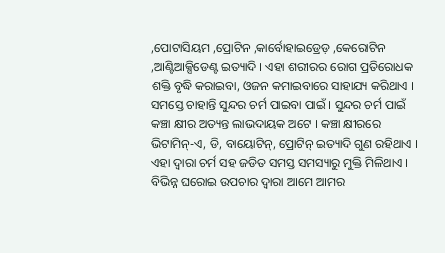,ପୋଟାସିୟମ ,ପ୍ରୋଟିନ ,କାର୍ବୋହାଇଡ୍ରେଡ଼ ,କେରୋଟିନ ,ଆଣ୍ଟିଆକ୍ସିଡେଣ୍ଟ ଇତ୍ୟାଦି । ଏହା ଶରୀରର ରୋଗ ପ୍ରତିରୋଧକ ଶକ୍ତି ବୃଦ୍ଧି କରାଇବା, ଓଜନ କମାଇବାରେ ସାହାଯ୍ୟ କରିଥାଏ ।
ସମସ୍ତେ ଚାହାନ୍ତି ସୁନ୍ଦର ଚର୍ମ ପାଇବା ପାଇଁ । ସୁନ୍ଦର ଚର୍ମ ପାଇଁ କଞ୍ଚା କ୍ଷୀର ଅତ୍ୟନ୍ତ ଲାଭଦାୟକ ଅଟେ । କଞ୍ଚା କ୍ଷୀରରେ ଭିଟାମିନ୍-ଏ, ଡି, ବାୟୋଟିନ୍, ପ୍ରୋଟିନ୍ ଇତ୍ୟାଦି ଗୁଣ ରହିଥାଏ । ଏହା ଦ୍ୱାରା ଚର୍ମ ସହ ଜଡିତ ସମସ୍ତ ସମସ୍ୟାରୁ ମୁକ୍ତି ମିଳିଥାଏ । ବିଭିନ୍ନ ଘରୋଇ ଉପଚାର ଦ୍ୱାରା ଆମେ ଆମର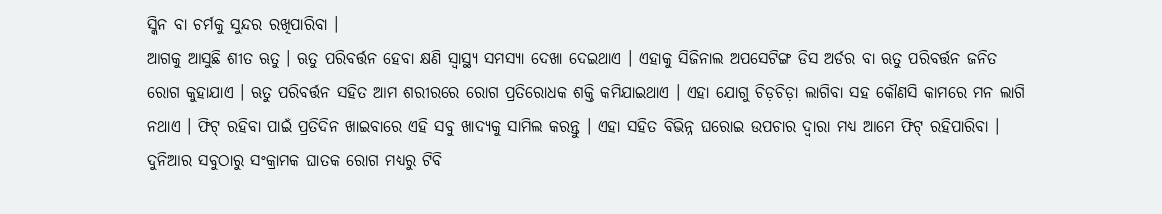ସ୍କିନ ବା ଚର୍ମକୁ ସୁନ୍ଦର ରଖିପାରିବା ।
ଆଗକୁ ଆସୁଛି ଶୀତ ଋତୁ । ଋତୁ ପରିବର୍ତ୍ତନ ହେବା କ୍ଷଣି ସ୍ୱାସ୍ଥ୍ୟ ସମସ୍ୟା ଦେଖା ଦେଇଥାଏ । ଏହାକୁ ସିଜିନାଲ ଅପସେଟିଙ୍ଗ ଡିସ ଅର୍ଡର ବା ଋତୁ ପରିବର୍ତ୍ତନ ଜନିତ ରୋଗ କୁହାଯାଏ । ଋତୁ ପରିବର୍ତ୍ତନ ସହିତ ଆମ ଶରୀରରେ ରୋଗ ପ୍ରତିରୋଧକ ଶକ୍ତି କମିଯାଇଥାଏ । ଏହା ଯୋଗୁ ଚିଡ଼ଚିଡ଼ା ଲାଗିବା ସହ କୌଣସି କାମରେ ମନ ଲାଗି ନଥାଏ । ଫିଟ୍ ରହିବା ପାଇଁ ପ୍ରତିଦିନ ଖାଇବାରେ ଏହି ସବୁ ଖାଦ୍ୟକୁ ସାମିଲ କରନ୍ତୁ । ଏହା ସହିତ ବିଭିନ୍ନ ଘରୋଇ ଉପଚାର ଦ୍ୱାରା ମଧ୍ୟ ଆମେ ଫିଟ୍ ରହିପାରିବା ।
ଦୁନିଆର ସବୁଠାରୁ ସଂକ୍ରାମକ ଘାତକ ରୋଗ ମଧ୍ୟରୁ ଟିବି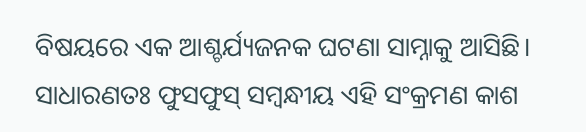ବିଷୟରେ ଏକ ଆଶ୍ଚର୍ଯ୍ୟଜନକ ଘଟଣା ସାମ୍ନାକୁ ଆସିଛି। ସାଧାରଣତଃ ଫୁସଫୁସ୍ ସମ୍ବନ୍ଧୀୟ ଏହି ସଂକ୍ରମଣ କାଶ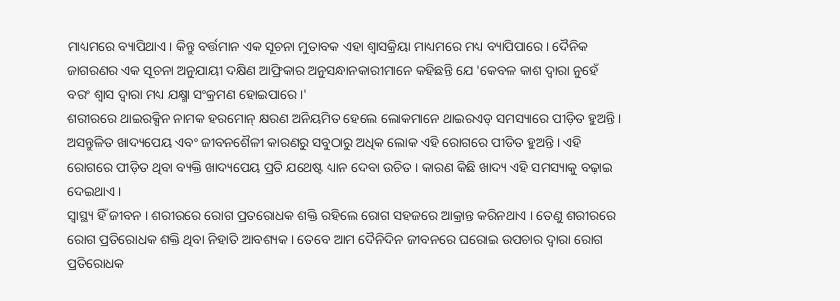ମାଧ୍ୟମରେ ବ୍ୟାପିଥାଏ। କିନ୍ତୁ ବର୍ତ୍ତମାନ ଏକ ସୂଚନା ମୁତାବକ ଏହା ଶ୍ୱାସକ୍ରିୟା ମାଧ୍ୟମରେ ମଧ୍ୟ ବ୍ୟାପିପାରେ। ଦୈନିକ ଜାଗରଣର ଏକ ସୂଚନା ଅନୁଯାୟୀ ଦକ୍ଷିଣ ଆଫ୍ରିକାର ଅନୁସନ୍ଧାନକାରୀମାନେ କହିଛନ୍ତି ଯେ 'କେବଳ କାଶ ଦ୍ୱାରା ନୁହେଁ ବରଂ ଶ୍ୱାସ ଦ୍ୱାରା ମଧ୍ୟ ଯକ୍ଷ୍ମା ସଂକ୍ରମଣ ହୋଇପାରେ।'
ଶରୀରରେ ଥାଇରକ୍ସିନ ନାମକ ହରମୋନ୍ କ୍ଷରଣ ଅନିୟମିତ ହେଲେ ଲୋକମାନେ ଥାଇରଏଡ୍ ସମସ୍ୟାରେ ପୀଡ଼ିତ ହୁଅନ୍ତି । ଅସନ୍ତୁଳିତ ଖାଦ୍ୟପେୟ ଏବଂ ଜୀବନଶୈଳୀ କାରଣରୁ ସବୁଠାରୁ ଅଧିକ ଲୋକ ଏହି ରୋଗରେ ପୀଡିତ ହୁଅନ୍ତି । ଏହି ରୋଗରେ ପୀଡ଼ିତ ଥିବା ବ୍ୟକ୍ତି ଖାଦ୍ୟପେୟ ପ୍ରତି ଯଥେଷ୍ଟ ଧ୍ୟାନ ଦେବା ଉଚିତ । କାରଣ କିଛି ଖାଦ୍ୟ ଏହି ସମସ୍ୟାକୁ ବଢ଼ାଇ ଦେଇଥାଏ ।
ସ୍ୱାସ୍ଥ୍ୟ ହିଁ ଜୀବନ । ଶରୀରରେ ରୋଗ ପ୍ରତରୋଧକ ଶକ୍ତି ରହିଲେ ରୋଗ ସହଜରେ ଆକ୍ରାନ୍ତ କରିନଥାଏ । ତେଣୁ ଶରୀରରେ ରୋଗ ପ୍ରତିରୋଧକ ଶକ୍ତି ଥିବା ନିହାତି ଆବଶ୍ୟକ । ତେବେ ଆମ ଦୈନିଦିନ ଜୀବନରେ ଘରୋଇ ଉପଚାର ଦ୍ୱାରା ରୋଗ ପ୍ରତିରୋଧକ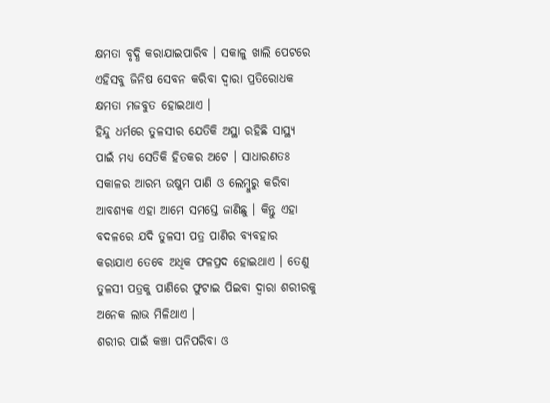କ୍ଷମତା ବୃଦ୍ଧି କରାଯାଇପାରିବ । ସକାଳୁ ଖାଲି ପେଟରେ ଏହିସବୁ ଜିନିଷ ସେବନ କରିବା ଦ୍ୱାରା ପ୍ରତିରୋଧକ କ୍ଷମତା ମଜବୁତ ହୋଇଥାଏ ।
ହିନ୍ଦୁ ଧର୍ମରେ ତୁଳସୀର ଯେତିକି ଅସ୍ଥା ରହିଛି ସାସ୍ଥ୍ୟ ପାଇଁ ମଧ୍ୟ ସେତିକି ହିତକର ଅଟେ । ସାଧାରଣତଃ ସକାଳର ଆରମ୍ଭ ଉଷୁମ ପାଣି ଓ ଲେମ୍ବୁରୁ କରିବା ଆବଶ୍ୟକ ଏହା ଆମେ ସମସ୍ତେ ଜାଣିଛୁ । କିନ୍ତୁ ଏହା ବଦଳରେ ଯଦି ତୁଳସୀ ପତ୍ର ପାଣିର ବ୍ୟବହାର କରାଯାଏ ତେବେ ଅଧିକ ଫଳପ୍ରଦ ହୋଇଥାଏ । ତେଣୁ ତୁଳସୀ ପତ୍ରକୁ ପାଣିରେ ଫୁଟାଇ ପିଇବା ଦ୍ଵାରା ଶରୀରକୁ ଅନେକ ଲାଭ ମିଳିଥାଏ ।
ଶରୀର ପାଇଁ କଞ୍ଚା ପନିପରିବା ଓ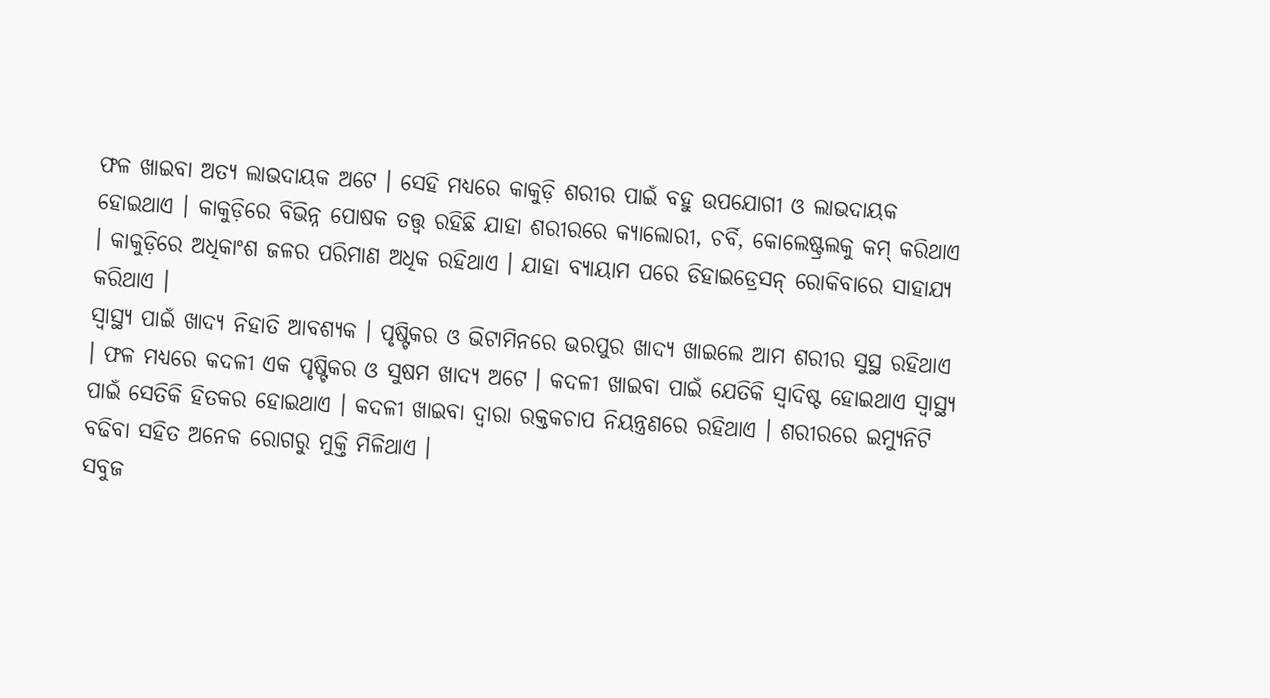ଫଳ ଖାଇବା ଅତ୍ୟ ଲାଭଦାୟକ ଅଟେ । ସେହି ମଧ୍ୟରେ କାକୁଡ଼ି ଶରୀର ପାଇଁ ବହୁ ଉପଯୋଗୀ ଓ ଲାଭଦାୟକ ହୋଇଥାଏ । କାକୁଡ଼ିରେ ବିଭିନ୍ନ ପୋଷକ ତତ୍ତ୍ୱ ରହିଛି ଯାହା ଶରୀରରେ କ୍ୟାଲୋରୀ, ଚର୍ବି, କୋଲେଷ୍ଟ୍ରଲକୁ କମ୍ କରିଥାଏ । କାକୁଡ଼ିରେ ଅଧିକାଂଶ ଜଳର ପରିମାଣ ଅଧିକ ରହିଥାଏ । ଯାହା ବ୍ୟାୟାମ ପରେ ଡିହାଇଡ୍ରେସନ୍ ରୋକିବାରେ ସାହାଯ୍ୟ କରିଥାଏ ।
ସ୍ୱାସ୍ଥ୍ୟ ପାଇଁ ଖାଦ୍ୟ ନିହାତି ଆବଶ୍ୟକ । ପୃଷ୍ଟିକର ଓ ଭିଟାମିନରେ ଭରପୁର ଖାଦ୍ୟ ଖାଇଲେ ଆମ ଶରୀର ସୁସ୍ଥ ରହିଥାଏ । ଫଳ ମଧ୍ୟରେ କଦଳୀ ଏକ ପୃଷ୍ଟିକର ଓ ସୁଷମ ଖାଦ୍ୟ ଅଟେ । କଦଳୀ ଖାଇବା ପାଇଁ ଯେତିକି ସ୍ୱାଦିଷ୍ଟ ହୋଇଥାଏ ସ୍ୱାସ୍ଥ୍ୟ ପାଇଁ ସେତିକି ହିତକର ହୋଇଥାଏ । କଦଳୀ ଖାଇବା ଦ୍ୱାରା ରକ୍ତକଚାପ ନିୟନ୍ତ୍ରଣରେ ରହିଥାଏ । ଶରୀରରେ ଇମ୍ୟୁନିଟି ବଢିବା ସହିତ ଅନେକ ରୋଗରୁ ମୁକ୍ତି ମିଳିଥାଏ ।
ସବୁଜ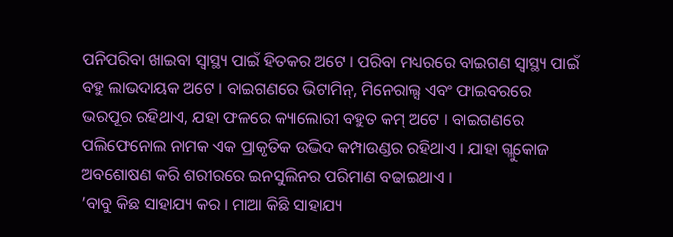ପନିପରିବା ଖାଇବା ସ୍ୱାସ୍ଥ୍ୟ ପାଇଁ ହିତକର ଅଟେ । ପରିବା ମଧ୍ୟରରେ ବାଇଗଣ ସ୍ୱାସ୍ଥ୍ୟ ପାଇଁ ବହୁ ଲାଭଦାୟକ ଅଟେ । ବାଇଗଣରେ ଭିଟାମିନ୍, ମିନେରାଲ୍ସ ଏବଂ ଫାଇବରରେ ଭରପୂର ରହିଥାଏ, ଯହା ଫଳରେ କ୍ୟାଲୋରୀ ବହୁତ କମ୍ ଅଟେ । ବାଇଗଣରେ ପଲିଫେନୋଲ ନାମକ ଏକ ପ୍ରାକୃତିକ ଉଦ୍ଭିଦ କମ୍ପାଉଣ୍ଡର ରହିଥାଏ । ଯାହା ଗ୍ଲୁକୋଜ ଅବଶୋଷଣ କରି ଶରୀରରେ ଇନସୁଲିନର ପରିମାଣ ବଢାଇଥାଏ ।
’ବାବୁ କିଛ ସାହାଯ୍ୟ କର । ମାଆ କିଛି ସାହାଯ୍ୟ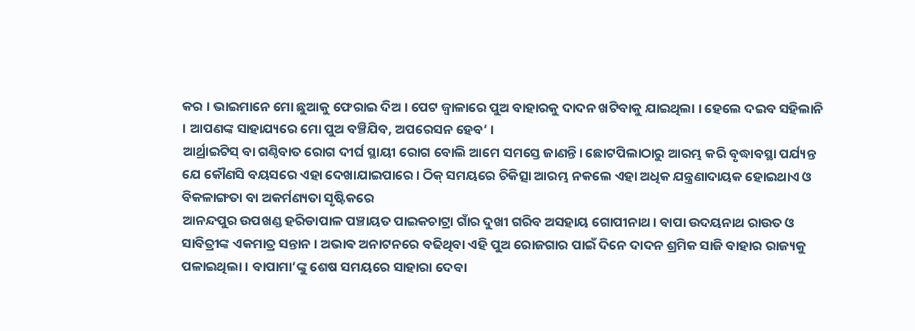କର । ଭାଇମାନେ ମୋ ଛୁଆକୁ ଫେରାଇ ଦିଅ । ପେଟ ଜ୍ୱାଳାରେ ପୁଅ ବାହାରକୁ ଦାଦନ ଖଟିବାକୁ ଯାଇଥିଲା । ହେଲେ ଦଇବ ସହିଲାନି । ଆପଣଙ୍କ ସାହାଯ୍ୟରେ ମୋ ପୁଅ ବଞ୍ଚିଯିବ, ଅପରେସନ ହେବ’ ।
ଆର୍ଥ୍ରାଇଟିସ୍ ବା ଗଣ୍ଠିବାତ ରୋଗ ଦୀର୍ଘ ସ୍ଥାୟୀ ରୋଗ ବୋଲି ଆମେ ସମସ୍ତେ ଜାଣନ୍ତି। ଛୋଟପିଲାଠାରୁ ଆରମ୍ଭ କରି ବୃଦ୍ଧାବସ୍ଥା ପର୍ଯ୍ୟନ୍ତ ଯେ କୌଣସି ବୟସରେ ଏହା ଦେଖାଯାଇପାରେ। ଠିକ୍ ସମୟରେ ଚିକିତ୍ସା ଆରମ୍ଭ ନକଲେ ଏହା ଅଧିକ ଯନ୍ତ୍ରଣାଦାୟକ ହୋଇଥାଏ ଓ ବିକଳାଙ୍ଗତା ବା ଅକର୍ମଣ୍ୟତା ସୃଷ୍ଟିକରେ
ଆନନ୍ଦପୁର ଉପଖଣ୍ଡ ହରିଡାପାଳ ପଞ୍ଚାୟତ ପାଇକଚାଟ୍ରା ଗାଁର ଦୁଖୀ ଗରିବ ଅସହାୟ ଗୋପୀନାଥ। ବାପା ଉଦୟନାଥ ରାଉତ ଓ ସାବିତ୍ରୀଙ୍କ ଏକମାତ୍ର ସନ୍ତାନ । ଅଭାଵ ଅନାଟନରେ ବଢିଥିବା ଏହି ପୁଅ ରୋଜଗାର ପାଇଁ ଦିନେ ଦାଦନ ଶ୍ରମିକ ସାଜି ବାହାର ରାଜ୍ୟକୁ ପଳାଇଥିଲା । ବାପାମା’ଙ୍କୁ ଶେଷ ସମୟରେ ସାହାରା ଦେବା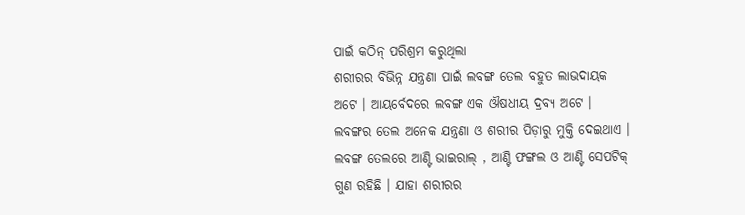ପାଇଁ କଠିନ୍ ପରିଶ୍ରମ କରୁଥିଲା
ଶରୀରର ବିଭିନ୍ନ ଯନ୍ତ୍ରଣା ପାଇଁ ଲବଙ୍ଗ ତେଲ ବହୁତ ଲାଭଦାୟକ ଅଟେ । ଆୟର୍ବେଦରେ ଲବଙ୍ଗ ଏକ ଔଷଧୀୟ ଦ୍ରବ୍ୟ ଅଟେ । ଲବଙ୍ଗର ତେଲ ଅନେକ ଯନ୍ତ୍ରଣା ଓ ଶରୀର ପିଡ଼ାରୁ ମୁକ୍ତି ଦେଇଥାଏ । ଲବଙ୍ଗ ତେଲରେ ଆଣ୍ଟି ଭାଇରାଲ୍ , ଆଣ୍ଟି ଫଙ୍ଗଲ ଓ ଆଣ୍ଟି ସେପଟିକ୍ ଗୁଣ ରହିଛି । ଯାହା ଶରୀରର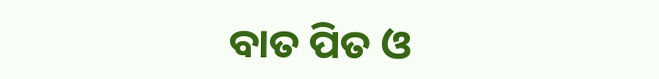ବାତ ପିତ ଓ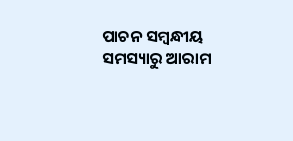ପାଚନ ସମ୍ବନ୍ଧୀୟ ସମସ୍ୟାରୁ ଆରାମ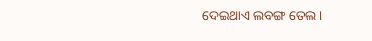ଦେଇଥାଏ ଲବଙ୍ଗ ତେଲ ।